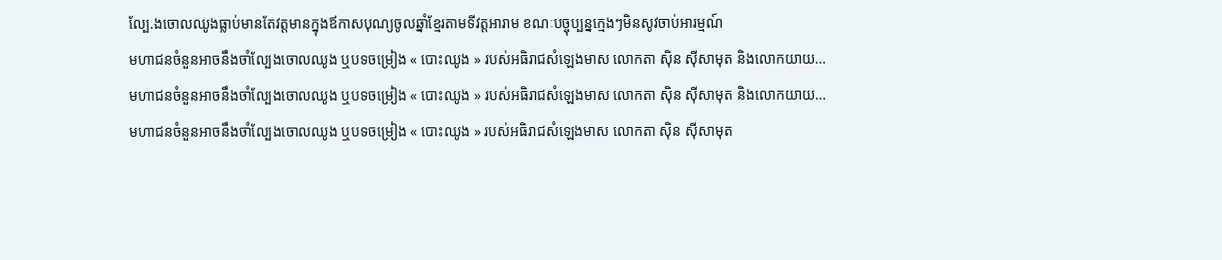ល្បែ.ងចោលឈូងធ្លាប់មានតែវត្តមានក្នុងឪកាសបុណ្យចូលឆ្នាំខ្មែរតាមទីវត្តអារាម ខណៈបច្ចុប្បន្នក្មេងៗមិនសូវចាប់អារម្មណ៍
មហាជនចំនួនអាចនឹងចាំល្បែងចោលឈូង ឬបទចម្រៀង « បោះឈូង » របស់អធិរាជសំឡេងមាស លោកតា ស៊ិន ស៊ីសាមុត និងលោកយាយ…
មហាជនចំនួនអាចនឹងចាំល្បែងចោលឈូង ឬបទចម្រៀង « បោះឈូង » របស់អធិរាជសំឡេងមាស លោកតា ស៊ិន ស៊ីសាមុត និងលោកយាយ…
មហាជនចំនួនអាចនឹងចាំល្បែងចោលឈូង ឬបទចម្រៀង « បោះឈូង » របស់អធិរាជសំឡេងមាស លោកតា ស៊ិន ស៊ីសាមុត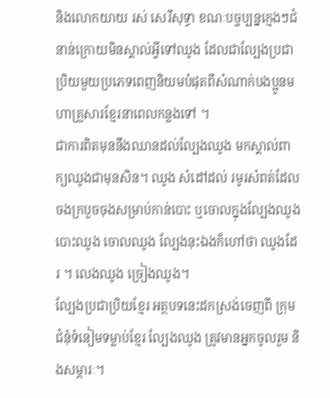និងលោកយាយ រស់ សេរីសុទ្ធា ខណៈបច្ចប្បន្នក្មេងៗជំនាន់ក្រោយមិនស្គាល់អ្វីទៅឈូង ដែលជាល្បែងប្រជាប្រិយមួយប្រភេទពេញនិយមបំផុតពីសំណាក់បងប្អូនមហាគ្រួសារខ្មែរនាពេលកន្លងទៅ ។
ជាការពិតមុននឹងឈានដល់ល្បែងឈូង មកស្គាល់ពាក្យឈូងជាមុនសិន។ ឈូង សំដៅដល់ រមូរសំពត់ដែលចងក្របួចចុងសម្រាប់កាន់បោះ ឬចោលក្នុងល្បែងឈូង បោះឈូង ចោលឈូង ល្បែងនុះឯងក៏ហៅថា ឈូងដែរ ។ លេងឈូង ច្រៀងឈូង។
ល្បែងប្រជាប្រិយខ្មែរ អត្ថបទនេះដកស្រង់ចេញពី ក្រុមជំនុំទំនៀមទម្លាប់ខ្មែរ ល្បែងឈូង ត្រូវមានអ្នកចូលរួម និងសម្ភារៈ។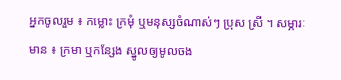អ្នកចូលរួម ៖ កម្លោះ ក្រមុំ ឬមនុស្សចំណាស់ៗ ប្រុស ស្រី ។ សម្ភារៈមាន ៖ ក្រមា ឬកន្សែង ស្នូលឲ្យមូលចង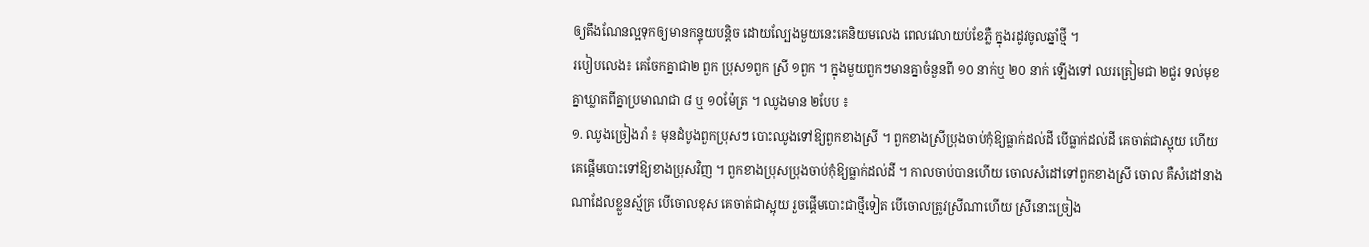ឲ្យតឹងណែនល្អទុកឲ្យមានកន្ទុយបន្តិច ដោយល្បែងមួយនេះគេនិយមលេង ពេលវេលាយប់ខែភ្លឺ ក្នុងរដូវចូលឆ្នាំថ្មី ។
របៀបលេង៖ គេចែកគ្នាជា២ ពួក ប្រុស១ពួក ស្រី ១ពួក ។ ក្នុងមួយពួកៗមានគ្នាចំនួនពី ១០ នាក់ឬ ២០ នាក់ ឡើងទៅ ឈរត្រៀមជា ២ជួរ ទល់មុខគ្នាឃ្លាតពីគ្នាប្រមាណជា ៨ ឬ ១០ម៉ែត្រ ។ ឈូងមាន ២បែប ៖
១. ឈូងច្រៀងរាំ ៖ មុនដំបូងពួកប្រុសៗ បោះឈូងទៅឱ្យពួកខាងស្រី ។ ពួកខាងស្រីប្រុងចាប់កុំឱ្យធ្លាក់ដល់ដី បើធ្លាក់ដល់ដី គេចាត់ជាស្អុយ ហើយគេផ្តើមបោះទៅឱ្យខាងប្រុសវិញ ។ ពួកខាងប្រុសប្រុងចាប់កុំឱ្យធ្លាក់ដល់ដី ។ កាលចាប់បានហើយ ចោលសំដៅទៅពួកខាងស្រី ចោល គឺសំដៅនាងណាដែលខ្លួនស្ម័គ្រ បើចោលខុស គេចាត់ជាស្អុយ រួចផ្តើមបោះជាថ្មីទៀត បើចោលត្រូវស្រីណាហើយ ស្រីនោះច្រៀង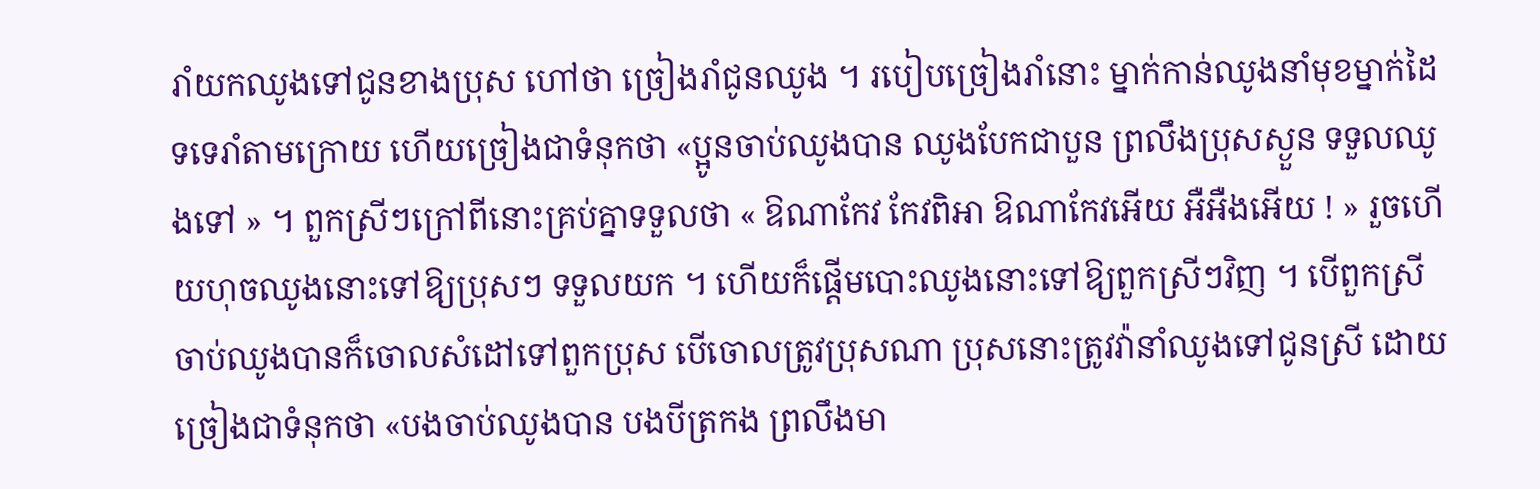រាំយកឈូងទៅជូនខាងប្រុស ហៅថា ច្រៀងរាំជូនឈូង ។ របៀបច្រៀងរាំនោះ ម្នាក់កាន់ឈូងនាំមុខម្នាក់ដៃ ទទេរាំតាមក្រោយ ហើយច្រៀងជាទំនុកថា «ប្អូនចាប់ឈូងបាន ឈូងបែកជាបួន ព្រលឹងប្រុសស្ងួន ទទួលឈូងទៅ » ។ ពួកស្រីៗក្រៅពីនោះគ្រប់គ្នាទទួលថា « ឱណាកែវ កែវពិអា ឱណាកែវអើយ អឺអឺងអើយ ! » រួចហើយហុចឈូងនោះទៅឱ្យប្រុសៗ ទទួលយក ។ ហើយក៏ផ្តើមបោះឈូងនោះទៅឱ្យពួកស្រីៗវិញ ។ បើពួកស្រីចាប់ឈូងបានក៏ចោលសំដៅទៅពួកប្រុស បើចោលត្រូវប្រុសណា ប្រុសនោះត្រូវវ៉ានាំឈូងទៅជូនស្រី ដោយច្រៀងជាទំនុកថា «បងចាប់ឈូងបាន បងបីត្រកង ព្រលឹងមា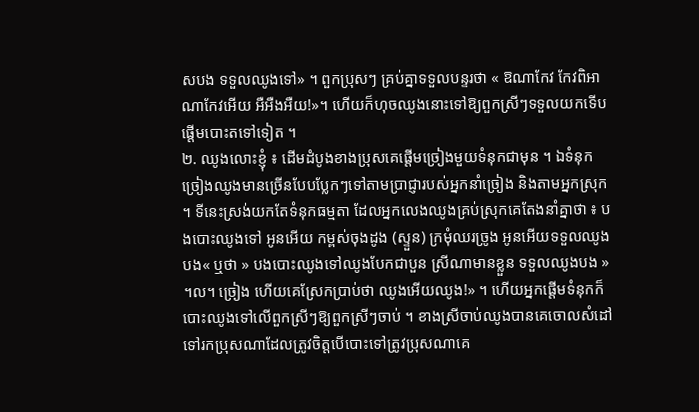សបង ទទួលឈូងទៅ» ។ ពួកប្រុសៗ គ្រប់គ្នាទទួលបន្ទរថា « ឱណាកែវ កែវពិអា ណាកែវអើយ អឺអឺងអឺយ!»។ ហើយក៏ហុចឈូងនោះទៅឱ្យពួកស្រីៗទទួលយកទើបផ្តើមបោះតទៅទៀត ។
២. ឈូងលោះខ្ញុំ ៖ ដើមដំបូងខាងប្រុសគេផ្តើមច្រៀងមួយទំនុកជាមុន ។ ឯទំនុកច្រៀងឈូងមានច្រើនបែបប្លែកៗទៅតាមប្រាជ្ញារបស់អ្នកនាំច្រៀង និងតាមអ្នកស្រុក ។ ទីនេះស្រង់យកតែទំនុកធម្មតា ដែលអ្នកលេងឈូងគ្រប់ស្រុកគេតែងនាំគ្នាថា ៖ បងបោះឈូងទៅ អូនអើយ កម្ពស់ចុងដូង (ស្ទួន) ក្រមុំឈរច្រូង អូនអើយទទួលឈូងបង« ឬថា » បងបោះឈូងទៅឈូងបែកជាបួន ស្រីណាមានខ្លួន ទទួលឈូងបង » ។ល។ ច្រៀង ហើយគេស្រែកប្រាប់ថា ឈូងអើយឈូង!» ។ ហើយអ្នកផ្តើមទំនុកក៏បោះឈូងទៅលើពួកស្រីៗឱ្យពួកស្រីៗចាប់ ។ ខាងស្រីចាប់ឈូងបានគេចោលសំដៅទៅរកប្រុសណាដែលត្រូវចិត្តបើបោះទៅត្រូវប្រុសណាគេ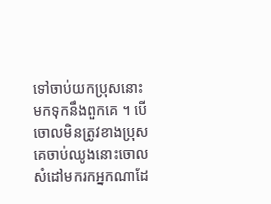ទៅចាប់យកប្រុសនោះមកទុកនឹងពួកគេ ។ បើចោលមិនត្រូវខាងប្រុសគេចាប់ឈូងនោះចោលសំដៅមករកអ្នកណាដែ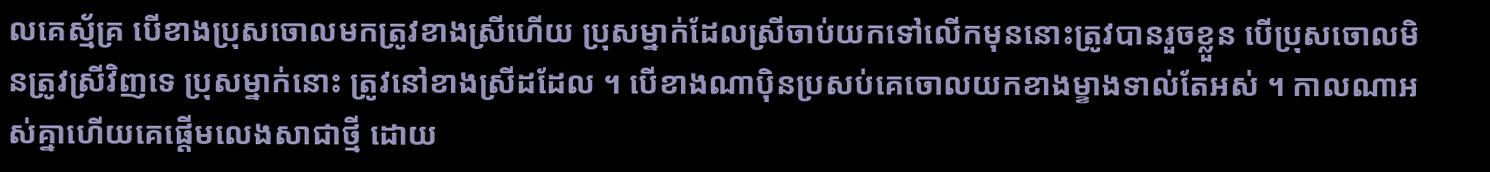លគេស្ម័គ្រ បើខាងប្រុសចោលមកត្រូវខាងស្រីហើយ ប្រុសម្នាក់ដែលស្រីចាប់យកទៅលើកមុននោះត្រូវបានរួចខ្លួន បើប្រុសចោលមិនត្រូវស្រីវិញទេ ប្រុសម្នាក់នោះ ត្រូវនៅខាងស្រីដដែល ។ បើខាងណាប៉ិនប្រសប់គេចោលយកខាងម្ខាងទាល់តែអស់ ។ កាលណាអស់គ្នាហើយគេផ្តើមលេងសាជាថ្មី ដោយ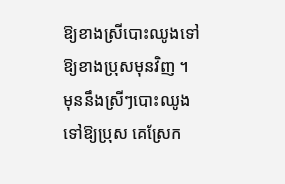ឱ្យខាងស្រីបោះឈូងទៅឱ្យខាងប្រុសមុនវិញ ។ មុននឹងស្រីៗបោះឈូងទៅឱ្យប្រុស គេស្រែក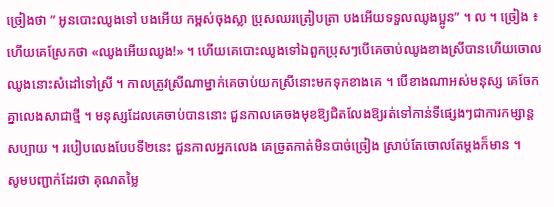ច្រៀងថា ” អូនបោះឈូងទៅ បងអើយ កម្ពស់ចុងស្លា ប្រុសឈរត្រៀបត្រា បងអើយទទួលឈូងប្អូន” ។ ល ។ ច្រៀង ៖ ហើយគេស្រែកថា «ឈូងអើយឈូង!» ។ ហើយគេបោះឈូងទៅឯពួកប្រុសៗបើគេចាប់ឈូងខាងស្រីបានហើយចោលឈូងនោះសំដៅទៅស្រី ។ កាលត្រូវស្រីណាម្នាក់គេចាប់យកស្រីនោះមកទុកខាងគេ ។ បើខាងណាអស់មនុស្ស គេចែកគ្នាលេងសាជាថ្មី ។ មនុស្សដែលគេចាប់បាននោះ ជួនកាលគេចងមុខឱ្យជិតលែងឱ្យរត់ទៅកាន់ទីផ្សេងៗជាការកម្សាន្តសប្បាយ ។ របៀបលេងបែបទី២នេះ ជួនកាលអ្នកលេង គេច្រូតកាត់មិនបាច់ច្រៀង ស្រាប់តែចោលតែម្តងក៏មាន ។
សូមបញ្ជាក់ដែរថា គុណតម្លៃ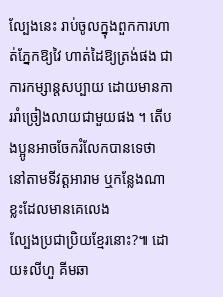ល្បែងនេះ រាប់ចូលក្នុងពួកការហាត់ភ្នែកឱ្យវៃ ហាត់ដៃឱ្យត្រង់ផង ជាការកម្សាន្តសប្បាយ ដោយមានការរាំច្រៀងលាយជាមួយផង ។ តើបងប្អូនអាចចែករំលែកបានទេថា នៅតាមទីវត្តអារាម ឬកន្លែងណាខ្លះដែលមានគេលេង
ល្បែងប្រជាប្រិយខ្មែរនោះ?៕ ដោយ៖លីហួ គីមឆា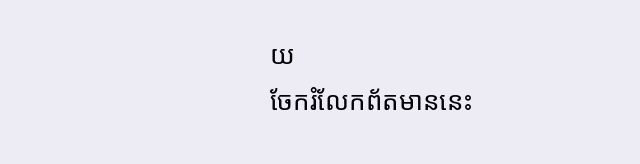យ
ចែករំលែកព័តមាននេះ